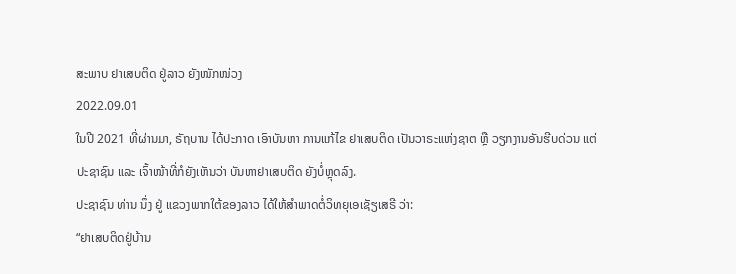ສະພາບ ຢາເສບຕິດ ຢູ່ລາວ ຍັງໜັກໜ່ວງ
2022.09.01
ໃນປີ 2021 ທີ່ຜ່ານມາ, ຣັຖບານ ໄດ້ປະກາດ ເອົາບັນຫາ ການແກ້ໄຂ ຢາເສບຕິດ ເປັນວາຣະແຫ່ງຊາຕ ຫຼື ວຽກງານອັນຮີບດ່ວນ ແຕ່ປະຊາຊົນ ແລະ ເຈົ້າໜ້າທີ່ກໍຍັງເຫັນວ່າ ບັນຫາຢາເສບຕິດ ຍັງບໍ່ຫຼຸດລົງ.
ປະຊາຊົນ ທ່ານ ນຶ່ງ ຢູ່ ແຂວງພາກໃຕ້ຂອງລາວ ໄດ້ໃຫ້ສຳພາດຕໍ່ວິທຍຸເອເຊັຽເສຣີ ວ່າ:
“ຢາເສບຕິດຢູ່ບ້ານ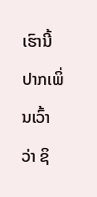ເຮົານີ້ ປາກເພິ່ນເວົ້າວ່າ ຊິ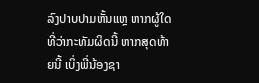ລົງປາບປາມຫັ້ນແຫຼ ຫາກຜູ້ໃດທີ່ວ່າກະທັມຜິດນີ້ ຫາກສຸດທ້າຍນີ້ ເບິ່ງພີ່ນ້ອງຊາ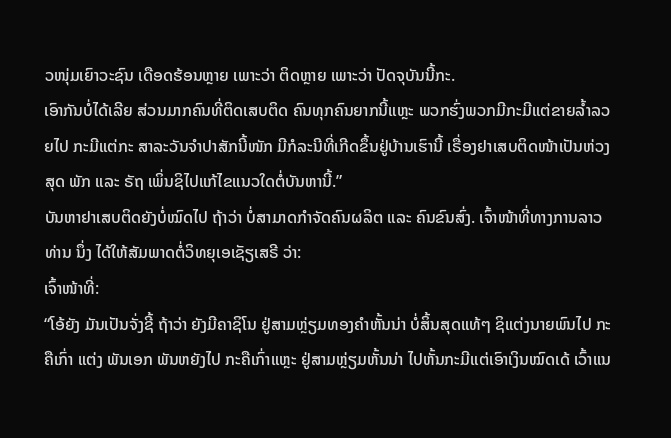ວໜຸ່ມເຍົາວະຊົນ ເດືອດຮ້ອນຫຼາຍ ເພາະວ່າ ຕິດຫຼາຍ ເພາະວ່າ ປັດຈຸບັນນີ້ກະ.
ເອົາກັນບໍ່ໄດ້ເລີຍ ສ່ວນມາກຄົນທີ່ຕິດເສບຕິດ ຄົນທຸກຄົນຍາກນີ້ແຫຼະ ພວກຮົ່ງພວກມີກະມີແຕ່ຂາຍລ້ຳລວຍໄປ ກະມີແຕ່ກະ ສາລະວັນຈຳປາສັກນີ້ໜັກ ມີກໍລະນີທີ່ເກີດຂຶ້ນຢູ່ບ້ານເຮົານີ້ ເຣື່ອງຢາເສບຕິດໜ້າເປັນຫ່ວງສຸດ ພັກ ແລະ ຣັຖ ເພິ່ນຊິໄປແກ້ໄຂແນວໃດຕໍ່ບັນຫານີ້.”
ບັນຫາຢາເສບຕິດຍັງບໍ່ໝົດໄປ ຖ້າວ່າ ບໍ່ສາມາດກຳຈັດຄົນຜລິຕ ແລະ ຄົນຂົນສົ່ງ. ເຈົ້າໜ້າທີ່ທາງການລາວ ທ່ານ ນຶ່ງ ໄດ້ໃຫ້ສັມພາດຕໍ່ວິທຍຸເອເຊັຽເສຣີ ວ່າ:
ເຈົ້າໜ້າທີ່:
“ໂອ້ຍັງ ມັນເປັນຈັ່ງຊີ້ ຖ້າວ່າ ຍັງມີຄາຊິໂນ ຢູ່ສາມຫຼ່ຽມທອງຄຳຫັ້ນນ່າ ບໍ່ສິ້ນສຸດແທ້ໆ ຊິແຕ່ງນາຍພົນໄປ ກະຄືເກົ່າ ແຕ່ງ ພັນເອກ ພັນຫຍັງໄປ ກະຄືເກົ່າແຫຼະ ຢູ່ສາມຫຼ່ຽມຫັ້ນນ່າ ໄປຫັ້ນກະມີແຕ່ເອົາເງິນໝົດເດ້ ເວົ້າແນ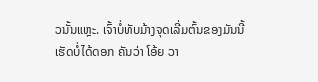ວນັ້ນແຫຼະ. ເຈົ້າບໍ່ທັບມ້າງຈຸດເລີ່ມຕົ້ນຂອງມັນນີ້ ເຮັດບໍ່ໄດ້ດອກ ຄັນວ່າ ໂອ້ຍ ວາ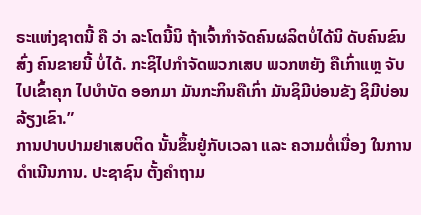ຣະແຫ່ງຊາຕນີ້ ຄື ວ່າ ລະໂຕນີ້ນິ ຖ້າເຈົ້າກຳຈັດຄົນຜລິຕບໍ່ໄດ້ນິ ດັບຄົນຂົນສົ່ງ ຄົນຂາຍນີ້ ບໍ່ໄດ້. ກະຊິໄປກຳຈັດພວກເສບ ພວກຫຍັງ ຄືເກົ່າແຫຼ ຈັບໄປເຂົ້າຄຸກ ໄປບຳບັດ ອອກມາ ມັນກະກິນຄືເກົ່າ ມັນຊິມີບ່ອນຂັງ ຊິມີບ່ອນລ້ຽງເຂົາ.”
ການປາບປາມຢາເສບຕິດ ນັ້ນຂຶ້ນຢູ່ກັບເວລາ ແລະ ຄວາມຕໍ່ເນື່ອງ ໃນການດຳເນີນການ. ປະຊາຊົນ ຕັ້ງຄຳຖາມ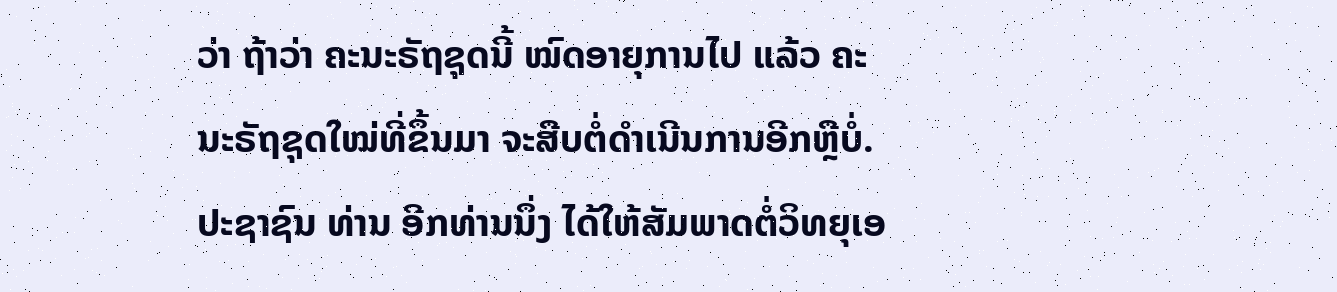ວ່າ ຖ້າວ່າ ຄະນະຣັຖຊຸດນີ້ ໝົດອາຍຸການໄປ ແລ້ວ ຄະນະຣັຖຊຸດໃໝ່ທີ່ຂຶ້ນມາ ຈະສືບຕໍ່ດຳເນີນການອີກຫຼືບໍ່.
ປະຊາຊົນ ທ່ານ ອີກທ່ານນຶ່ງ ໄດ້ໃຫ້ສັມພາດຕໍ່ວິທຍຸເອ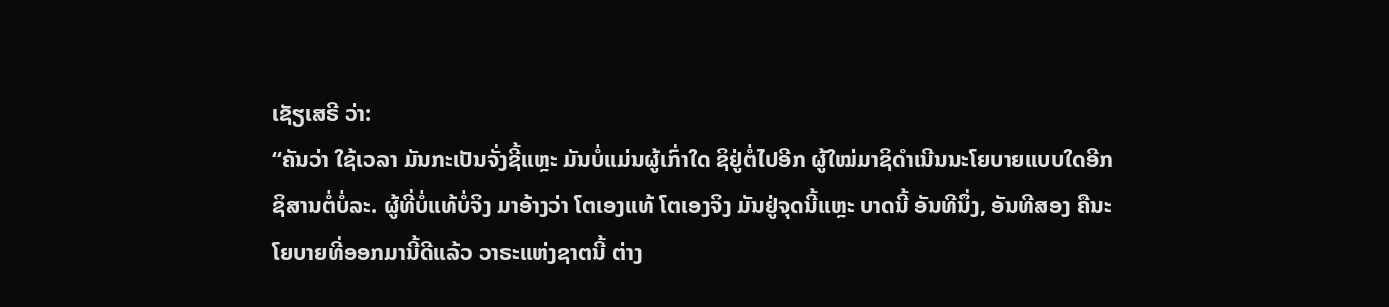ເຊັຽເສຣີ ວ່າ:
“ຄັນວ່າ ໃຊ້ເວລາ ມັນກະເປັນຈັ່ງຊີ້ແຫຼະ ມັນບໍ່ແມ່ນຜູ້ເກົ່າໃດ ຊິຢູ່ຕໍ່ໄປອີກ ຜູ້ໃໝ່ມາຊິດຳເນີນນະໂຍບາຍແບບໃດອີກ ຊິສານຕໍ່ບໍ່ລະ. ຜູ້ທີ່ບໍ່ແທ້ບໍ່ຈິງ ມາອ້າງວ່າ ໂຕເອງແທ້ ໂຕເອງຈິງ ມັນຢູ່ຈຸດນີ້ແຫຼະ ບາດນີ້ ອັນທີນຶ່ງ, ອັນທີສອງ ຄືນະໂຍບາຍທີ່ອອກມານີ້ດີແລ້ວ ວາຣະແຫ່ງຊາຕນີ້ ຕ່າງ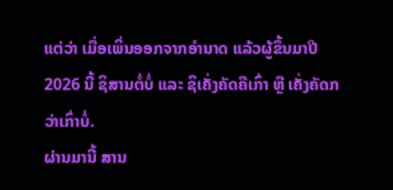ແຕ່ວ່າ ເມື່ອເພິ່ນອອກຈາກອຳນາດ ແລ້ວຜູ້ຂຶ້ນມາປີ 2026 ນີ້ ຊິສານຕໍ່ບໍ່ ແລະ ຊິເຄັ່ງຄັດຄືເກົ່າ ຫຼື ເຄັ່ງຄັດກວ່າເກົ່າບໍ່.
ຜ່ານມານີ້ ສານ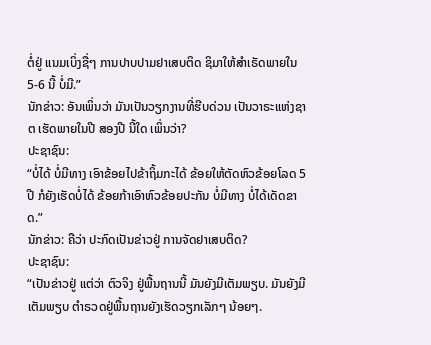ຕໍ່ຢູ່ ແນມເບິ່ງຊື່ໆ ການປາບປາມຢາເສບຕິດ ຊິມາໃຫ້ສຳເຣັດພາຍໃນ 5-6 ນີ້ ບໍ່ມີ.”
ນັກຂ່າວ: ອັນເພິ່ນວ່າ ມັນເປັນວຽກງານທີ່ຮີບດ່ວນ ເປັນວາຣະແຫ່ງຊາຕ ເຮັດພາຍໃນປີ ສອງປີ ນີ້ໃດ ເພິ່ນວ່າ?
ປະຊາຊົນ:
“ບໍ່ໄດ້ ບໍ່ມີທາງ ເອົາຂ້ອຍໄປຂ້າຖິ້ມກະໄດ້ ຂ້ອຍໃຫ້ຕັດຫົວຂ້ອຍໂລດ 5 ປີ ກໍຍັງເຮັດບໍ່ໄດ້ ຂ້ອຍກ້າເອົາຫົວຂ້ອຍປະກັນ ບໍ່ມີທາງ ບໍ່ໄດ້ເດັດຂາດ.”
ນັກຂ່າວ: ຄືວ່າ ປະກົດເປັນຂ່າວຢູ່ ການຈັດຢາເສບຕິດ?
ປະຊາຊົນ:
“ເປັນຂ່າວຢູ່ ແຕ່ວ່າ ຕົວຈິງ ຢູ່ພື້ນຖານນີ້ ມັນຍັງມີເຕັມພຽບ. ມັນຍັງມີເຕັມພຽບ ຕຳຣວດຢູ່ພື້ນຖານຍັງເຮັດວຽກເລັກໆ ນ້ອຍໆ.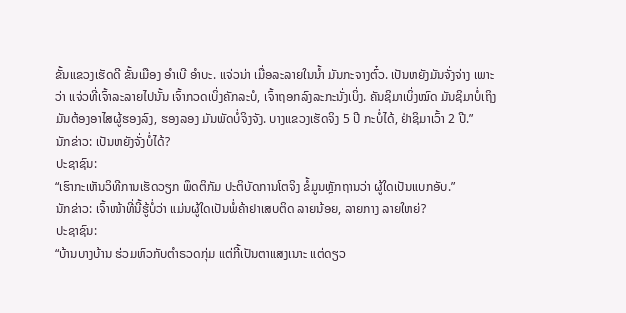ຂັ້ນແຂວງເຮັດດີ ຂັ້ນເມືອງ ອຳເບີ ອຳບະ. ແຈ່ວນ່າ ເມື່ອລະລາຍໃນນ້ຳ ມັນກະຈາງຕົ໋ວ. ເປັນຫຍັງມັນຈັ່ງຈ່າງ ເພາະວ່າ ແຈ່ວທີ່ເຈົ້າລະລາຍໄປນັ້ນ ເຈົ້າກວດເບິ່ງຄັກລະບໍ, ເຈົ້າຖອກລົງລະກະນັ່ງເບິ່ງ. ຄັນຊິມາເບິ່ງໝົດ ມັນຊິມາບໍ່ເຖິງ ມັນຕ້ອງອາໄສຜູ້ຮອງລົງ, ຮອງລອງ ມັນພັດບໍ່ຈິງຈັງ. ບາງແຂວງເຮັດຈິງ 5 ປີ ກະບໍ່ໄດ້, ຢ່າຊິມາເວົ້າ 2 ປີ.”
ນັກຂ່າວ: ເປັນຫຍັງຈັ່ງບໍ່ໄດ້?
ປະຊາຊົນ:
“ເຮົາກະເຫັນວິທີການເຮັດວຽກ ພຶດຕິກັມ ປະຕິບັດການໂຕຈິງ ຂໍ້ມູນຫຼັກຖານວ່າ ຜູ້ໃດເປັນແບກອັບ.”
ນັກຂ່າວ: ເຈົ້າໜ້າທີ່ນີ້ຮູ້ບໍ່ວ່າ ແມ່ນຜູ້ໃດເປັນພໍ່ຄ້າຢາເສບຕິດ ລາຍນ້ອຍ, ລາຍກາງ ລາຍໃຫຍ່?
ປະຊາຊົນ:
“ບ້ານບາງບ້ານ ຮ່ວມຫົວກັບຕຳຣວດກຸ່ມ ແຕ່ກີ້ເປັນຕາແສງເນາະ ແຕ່ດຽວ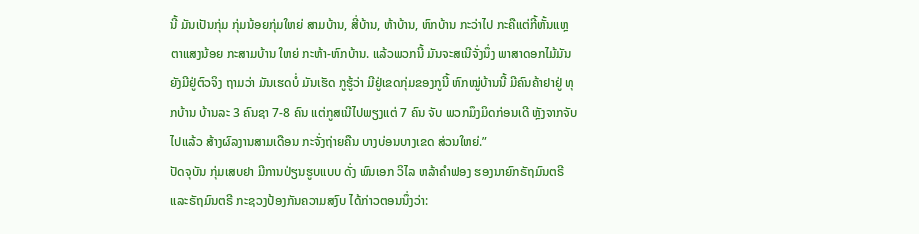ນີ້ ມັນເປັນກຸ່ມ ກຸ່ມນ້ອຍກຸ່ມໃຫຍ່ ສາມບ້ານ, ສີ່ບ້ານ, ຫ້າບ້ານ, ຫົກບ້ານ ກະວ່າໄປ ກະຄືແຕ່ກີ້ຫັ້ນແຫຼ ຕາແສງນ້ອຍ ກະສາມບ້ານ ໃຫຍ່ ກະຫ້າ-ຫົກບ້ານ. ແລ້ວພວກນີ້ ມັນຈະສເນີຈັ່ງນຶ່ງ ພາສາດອກໄມ້ມັນຍັງມີຢູ່ຕົວຈິງ ຖາມວ່າ ມັນເຮດບໍ່ ມັນເຮັດ ກູຮູ້ວ່າ ມີຢູ່ເຂດກຸ່ມຂອງກູນີ້ ຫົກໝູ່ບ້ານນີ້ ມີຄົນຄ້າຢາຢູ່ ທຸກບ້ານ ບ້ານລະ 3 ຄົນຊາ 7-8 ຄົນ ແຕ່ກູສເນີໄປພຽງແຕ່ 7 ຄົນ ຈັບ ພວກມຶງມິດກ່ອນເດີ ຫຼັງຈາກຈັບໄປແລ້ວ ສ້າງຜົລງານສາມເດືອນ ກະຈັ່ງຖ່າຍຄືນ ບາງບ່ອນບາງເຂດ ສ່ວນໃຫຍ່.”
ປັດຈຸບັນ ກຸ່ມເສບຢາ ມີການປ່ຽນຮູບແບບ ດັ່ງ ພົນເອກ ວິໄລ ຫລ້າຄຳຟອງ ຮອງນາຍົກຣັຖມົນຕຣີ ແລະຣັຖມົນຕຣີ ກະຊວງປ້ອງກັນຄວາມສງົບ ໄດ້ກ່າວຕອນນຶ່ງວ່າ: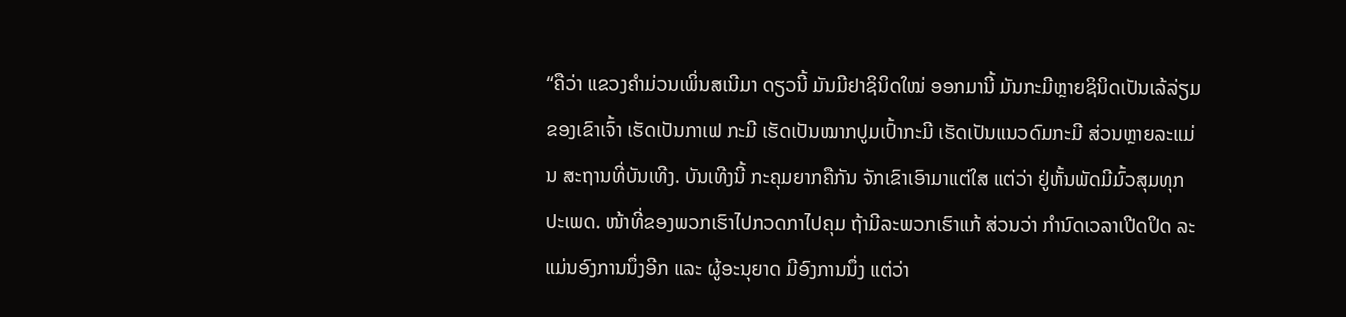“ຄືວ່າ ແຂວງຄຳມ່ວນເພິ່ນສເນີມາ ດຽວນີ້ ມັນມີຢາຊິນິດໃໝ່ ອອກມານີ້ ມັນກະມີຫຼາຍຊິນິດເປັນເລ້ລ່ຽມຂອງເຂົາເຈົ້າ ເຮັດເປັນກາເຟ ກະມີ ເຮັດເປັນໝາກປູມເປົ້າກະມີ ເຮັດເປັນແນວດົມກະມີ ສ່ວນຫຼາຍລະແມ່ນ ສະຖານທີ່ບັນເທີງ. ບັນເທີງນີ້ ກະຄຸມຍາກຄືກັນ ຈັກເຂົາເອົາມາແຕ່ໃສ ແຕ່ວ່າ ຢູ່ຫັ້ນພັດມີມົ້ວສຸມທຸກປະເພດ. ໜ້າທີ່ຂອງພວກເຮົາໄປກວດກາໄປຄຸມ ຖ້າມີລະພວກເຮົາແກ້ ສ່ວນວ່າ ກຳນົດເວລາເປີດປິດ ລະແມ່ນອົງການນຶ່ງອີກ ແລະ ຜູ້ອະນຸຍາດ ມີອົງການນຶ່ງ ແຕ່ວ່າ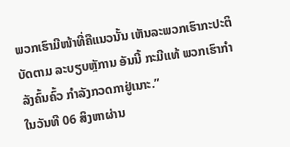ພວກເຮົາມີໜ້າທີ່ຄືແນວນັ້ນ ເຫັນລະພວກເຮົາກະປະຕິບັດຕາມ ລະບຽບຫຼັການ ອັນນີ້ ກະມີແທ້ ພວກເຮົາກຳລັງຄົ້ນຄົ້ວ ກຳລັງກວດກາຢູ່ເນາະ.”
ໃນວັນທີ 06 ສິງຫາຜ່ານ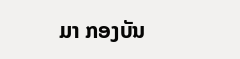ມາ ກອງບັນ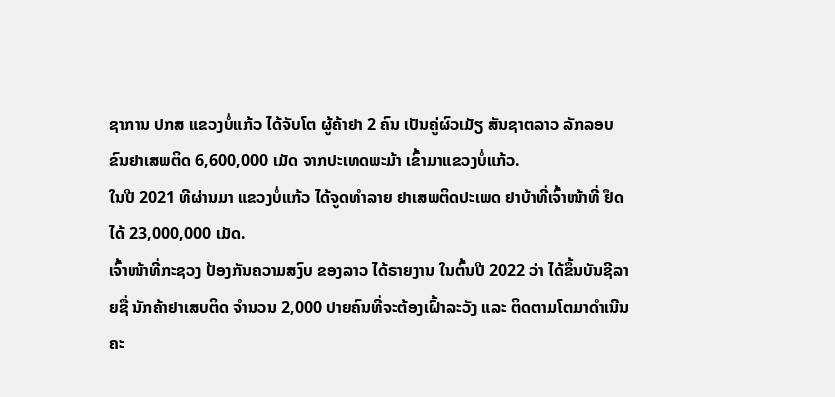ຊາການ ປກສ ແຂວງບໍ່ແກ້ວ ໄດ້ຈັບໂຕ ຜູ້ຄ້າຢາ 2 ຄົນ ເປັນຄູ່ຜົວເມັຽ ສັນຊາຕລາວ ລັກລອບຂົນຢາເສພຕິດ 6,600,000 ເມັດ ຈາກປະເທດພະມ້າ ເຂົ້າມາແຂວງບໍ່ແກ້ວ.
ໃນປີ 2021 ທີຜ່ານມາ ແຂວງບໍ່ແກ້ວ ໄດ້ຈູດທຳລາຍ ຢາເສພຕິດປະເພດ ຢາບ້າທີ່ເຈົ້າໜ້າທີ່ ຢຶດໄດ້ 23,000,000 ເມັດ.
ເຈົ້າໜ້າທີ່ກະຊວງ ປ້ອງກັນຄວາມສງົບ ຂອງລາວ ໄດ້ຣາຍງານ ໃນຕົ້ນປີ 2022 ວ່າ ໄດ້ຂຶ້ນບັນຊີລາຍຊື່ ນັກຄ້າຢາເສບຕິດ ຈຳນວນ 2,000 ປາຍຄົນທີ່ຈະຕ້ອງເຝົ້າລະວັງ ແລະ ຕິດຕາມໂຕມາດຳເນີນຄະ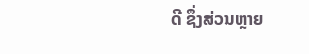ດີ ຊຶ່ງສ່ວນຫຼາຍ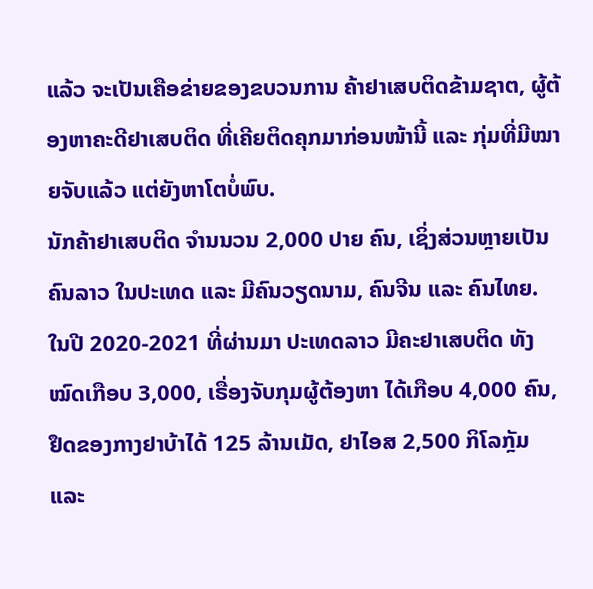ແລ້ວ ຈະເປັນເຄືອຂ່າຍຂອງຂບວນການ ຄ້າຢາເສບຕິດຂ້າມຊາຕ, ຜູ້ຕ້ອງຫາຄະດີຢາເສບຕິດ ທີ່ເຄີຍຕິດຄຸກມາກ່ອນໜ້ານີ້ ແລະ ກຸ່ມທີ່ມີໝາຍຈັບແລ້ວ ແຕ່ຍັງຫາໂຕບໍ່ພົບ.
ນັກຄ້າຢາເສບຕິດ ຈຳນນວນ 2,000 ປາຍ ຄົນ, ເຊິ່ງສ່ວນຫຼາຍເປັນຄົນລາວ ໃນປະເທດ ແລະ ມີຄົນວຽດນາມ, ຄົນຈີນ ແລະ ຄົນໄທຍ.
ໃນປີ 2020-2021 ທີ່ຜ່ານມາ ປະເທດລາວ ມີຄະຢາເສບຕິດ ທັງໝົດເກືອບ 3,000, ເຣື່ອງຈັບກຸມຜູ້ຕ້ອງຫາ ໄດ້ເກືອບ 4,000 ຄົນ, ຢຶດຂອງກາງຢາບ້າໄດ້ 125 ລ້ານເມັດ, ຢາໄອສ 2,500 ກິໂລກຼັມ ແລະ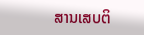ສານເສບຕິ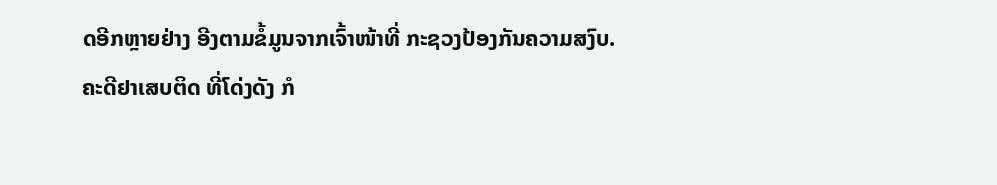ດອີກຫຼາຍຢ່າງ ອີງຕາມຂໍ້ມູນຈາກເຈົ້າໜ້າທີ່ ກະຊວງປ້ອງກັນຄວາມສງົບ.
ຄະດີຢາເສບຕິດ ທີ່ໂດ່ງດັງ ກໍ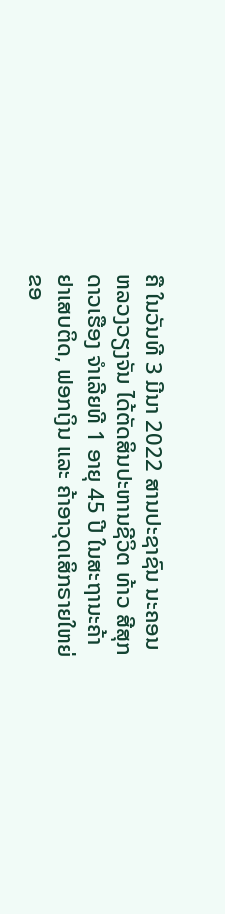ຄື ໃນວັນທີ 3 ມີນາ 2022 ສານປະຊາຊົນ ນະຄອນຫລວງວຽງຈັນ ໄດ້ຕັດສິນປະຫານຊີວິຕ ທ້າວ ສີສຸກ ດາວເຮືອງ ຈຳເລີຍທີ 1 ອາຍຸ 45 ປີ ໃນສະຖານະຄ້າຢາເສບຕິດ, ຟອກເງິນ ແລະ ຄ້າອາວຸດເສິກຣາຍໃຫຍ່ຂອ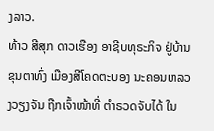ງລາວ.
ທ້າວ ສີສຸກ ດາວເຮືອງ ອາຊີບທຸຣະກິຈ ຢູ່ບ້ານຂຸນຕາທົ່ງ ເມືອງສີໂຄດຕະບອງ ນະຄອນຫລວງວຽງຈັນ ຖືກເຈົ້າໜ້າທີ່ ຕຳຣວດຈັບໄດ້ ໃນ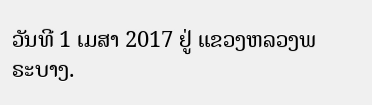ວັນທີ 1 ເມສາ 2017 ຢູ່ ແຂວງຫລວງພຣະບາງ.